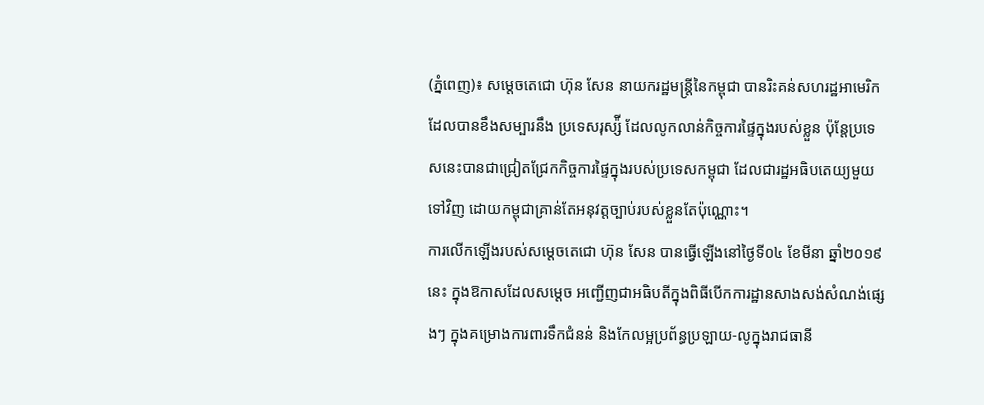(ភ្នំពេញ)៖ សម្តេចតេជោ ហ៊ុន សែន នាយករដ្ឋមន្រ្តីនៃកម្ពុជា បានរិះគន់សហរដ្ឋអាមេរិក ដែលបានខឹងសម្បារនឹង ប្រទេសរុស្ស៉ី ដែលលូកលាន់កិច្ចការផ្ទៃក្នុងរបស់ខ្លួន ប៉ុន្តែប្រទេសនេះបានជាជ្រៀតជ្រែកកិច្ចការផ្ទៃក្នុងរបស់ប្រទេសកម្ពុជា ដែលជារដ្ឋអធិបតេយ្យមួយទៅវិញ ដោយកម្ពុជាគ្រាន់តែអនុវត្តច្បាប់របស់ខ្លួនតែប៉ុណ្ណោះ។
ការលើកឡើងរបស់សម្តេចតេជោ ហ៊ុន សែន បានធ្វើឡើងនៅថ្ងៃទី០៤ ខែមីនា ឆ្នាំ២០១៩នេះ ក្នុងឱកាសដែលសម្តេច អញ្ជើញជាអធិបតីក្នុងពិធីបើកការដ្ឋានសាងសង់សំណង់ផ្សេងៗ ក្នុងគម្រោងការពារទឹកជំនន់ និងកែលម្អប្រព័ន្ធប្រឡាយ-លូក្នុងរាជធានី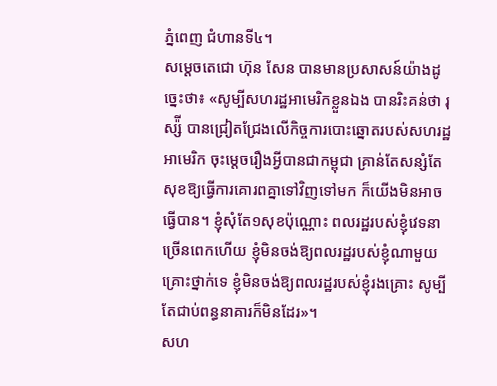ភ្នំពេញ ជំហានទី៤។
សម្តេចតេជោ ហ៊ុន សែន បានមានប្រសាសន៍យ៉ាងដូច្នេះថា៖ «សូម្បីសហរដ្ឋអាមេរិកខ្លួនឯង បានរិះគន់ថា រុស្ស៉ី បានជ្រៀតជ្រែងលើកិច្ចការបោះឆ្នោតរបស់សហរដ្ឋអាមេរិក ចុះម្តេចរឿងអ្វីបានជាកម្ពុជា គ្រាន់តែសន្សំតែសុខឱ្យធ្វើការគោរពគ្នាទៅវិញទៅមក ក៏យើងមិនអាចធ្វើបាន។ ខ្ញុំសុំតែ១សុខប៉ុណ្ណោះ ពលរដ្ឋរបស់ខ្ញុំវេទនាច្រើនពេកហើយ ខ្ញុំមិនចង់ឱ្យពលរដ្ឋរបស់ខ្ញុំណាមួយគ្រោះថ្នាក់ទេ ខ្ញុំមិនចង់ឱ្យពលរដ្ឋរបស់ខ្ញុំរងគ្រោះ សូម្បីតែជាប់ពន្ធនាគារក៏មិនដែរ»។
សហ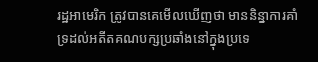រដ្ឋអាមេរិក ត្រូវបានគេមើលឃើញថា មាននិន្នាការគាំទ្រដល់អតីតគណបក្សប្រឆាំងនៅក្នុងប្រទេ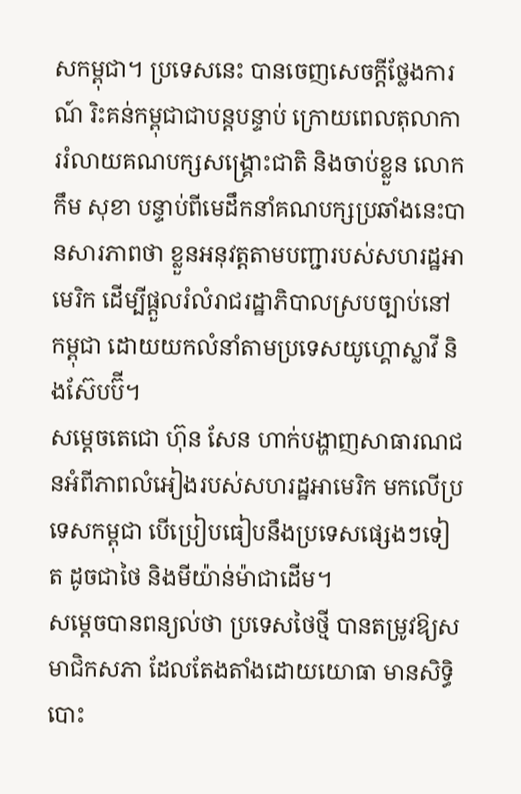សកម្ពុជា។ ប្រទេសនេះ បានចេញសេចក្តីថ្លែងការណ៍ រិះគន់កម្ពុជាជាបន្តបន្ទាប់ ក្រោយពេលតុលាការរំលាយគណបក្សសង្រ្គោះជាតិ និងចាប់ខ្លួន លោក កឹម សុខា បន្ទាប់ពីមេដឹកនាំគណបក្សប្រឆាំងនេះបានសារភាពថា ខ្លួនអនុវត្តតាមបញ្ជារបស់សហរដ្ឋអាមេរិក ដើម្បីផ្តួលរំលំរាជរដ្ឋាភិបាលស្របច្បាប់នៅកម្ពុជា ដោយយកលំនាំតាមប្រទេសយូហ្គោស្លាវី និងស៊ែបប៊ី។
សម្តេចតេជោ ហ៊ុន សែន ហាក់បង្ហាញសាធារណជនអំពីភាពលំអៀងរបស់សហរដ្ឋអាមេរិក មកលើប្រទេសកម្ពុជា បើប្រៀបធៀបនឹងប្រទេសផ្សេងៗទៀត ដូចជាថៃ និងមីយ៉ាន់ម៉ាជាដើម។
សម្តេចបានពន្យល់ថា ប្រទេសថៃថ្មី បានតម្រូវឱ្យសមាជិកសភា ដែលតែងតាំងដោយយោធា មានសិទ្ធិបោះ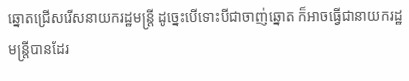ឆ្នោតជ្រើសរើសនាយករដ្ឋមន្រ្តី ដូច្នេះបើទោះបីជាចាញ់ឆ្នោត ក៏អាចធ្វើជានាយករដ្ឋមន្រ្តីបានដែរ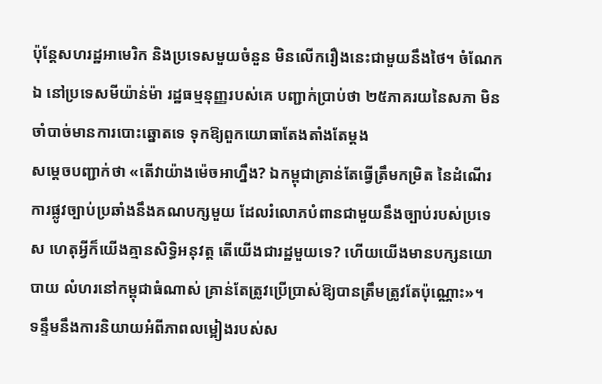ប៉ុន្តែសហរដ្ឋអាមេរិក និងប្រទេសមួយចំនួន មិនលើករឿងនេះជាមួយនឹងថៃ។ ចំណែកឯ នៅប្រទេសមីយ៉ាន់ម៉ា រដ្ឋធម្មនុញ្ញរបស់គេ បញ្ជាក់ប្រាប់ថា ២៥ភាគរយនៃសភា មិនចាំបាច់មានការបោះឆ្នោតទេ ទុកឱ្យពួកយោធាតែងតាំងតែម្តង
សម្តេចបញ្ជាក់ថា «តើវាយ៉ាងម៉េចអាហ្នឹង? ឯកម្ពុជាគ្រាន់តែធ្វើត្រឹមកម្រិត នៃដំណើរការផ្លូវច្បាប់ប្រឆាំងនឹងគណបក្សមួយ ដែលរំលោភបំពានជាមួយនឹងច្បាប់របស់ប្រទេស ហេតុអ្វីក៏យើងគ្មានសិទ្ធិអនុវត្ត តើយើងជារដ្ឋមួយទេ? ហើយយើងមានបក្សនយោបាយ លំហរនៅកម្ពុជាធំណាស់ គ្រាន់តែត្រូវប្រើប្រាស់ឱ្យបានត្រឹមត្រូវតែប៉ុណ្ណោះ»។
ទន្ទឹមនឹងការនិយាយអំពីភាពលម្អៀងរបស់ស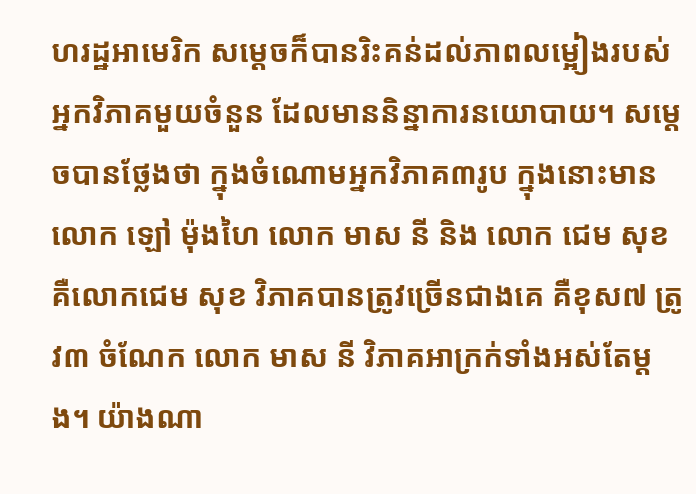ហរដ្ឋអាមេរិក សម្តេចក៏បានរិះគន់ដល់ភាពលម្អៀងរបស់អ្នកវិភាគមួយចំនួន ដែលមាននិន្នាការនយោបាយ។ សម្តេចបានថ្លែងថា ក្នុងចំណោមអ្នកវិភាគ៣រូប ក្នុងនោះមាន លោក ឡៅ ម៉ុងហៃ លោក មាស នី និង លោក ជេម សុខ គឺលោកជេម សុខ វិភាគបានត្រូវច្រើនជាងគេ គឺខុស៧ ត្រូវ៣ ចំណែក លោក មាស នី វិភាគអាក្រក់ទាំងអស់តែម្តង។ យ៉ាងណា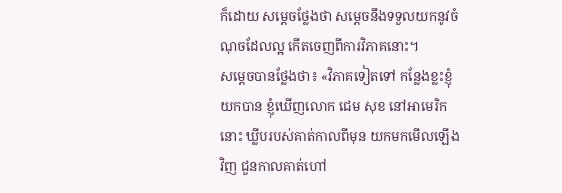ក៏ដោយ សម្តេចថ្លែងថា សម្តេចនឹងទទួលយកនូវចំណុចដែលល្អ កើតចេញពីការវិភាគនោះ។
សម្តេចបានថ្លែងថា៖ «វិភាគទៀតទៅ កន្លែងខ្លះខ្ញុំយកបាន ខ្ញុំឃើញលោក ជេម សុខ នៅអាមេរិកនោះ ឃ្លីបរបស់គាត់កាលពីមុន យកមកមើលឡើងវិញ ជួនកាលគាត់ហៅ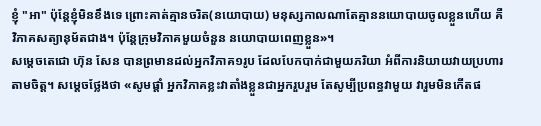ខ្ញុំ "អា" ប៉ុន្តែខ្ញុំមិនខឹងទេ ព្រោះគាត់គ្មានចរិត(នយោបាយ) មនុស្សកាលណាតែគ្មាននយោបាយចូលខ្លួនហើយ គឺវិភាគសត្យានុម័តជាង។ ប៉ុន្តែក្រុមវិភាគមួយចំនួន នយោបាយពេញខ្លួន»។
សម្តេចតេជោ ហ៊ុន សែន បានព្រមានដល់អ្នកវិភាគ១រូប ដែលបែកបាក់ជាមួយភរិយា អំពីការនិយាយវាយប្រហារតាមចិត្ត។ សម្តេចថ្លែងថា «សូមផ្តាំ អ្នកវិភាគខ្លះវាតាំងខ្លួនជាអ្នករួបរួម តែសូម្បីប្រពន្ធវាមួយ វារួមមិនកើតផ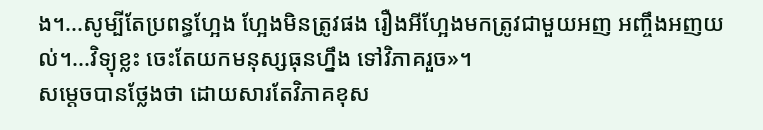ង។...សូម្បីតែប្រពន្ធហ្អែង ហ្អែងមិនត្រូវផង រឿងអីហ្អែងមកត្រូវជាមួយអញ អញ្ចឹងអញយល់។...វិទ្យុខ្លះ ចេះតែយកមនុស្សធុនហ្នឹង ទៅវិភាគរួច»។
សម្តេចបានថ្លែងថា ដោយសារតែវិភាគខុស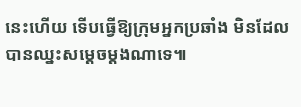នេះហើយ ទើបធ្វើឱ្យក្រុមអ្នកប្រឆាំង មិនដែលបានឈ្នះសម្តេចម្តងណាទេ៕